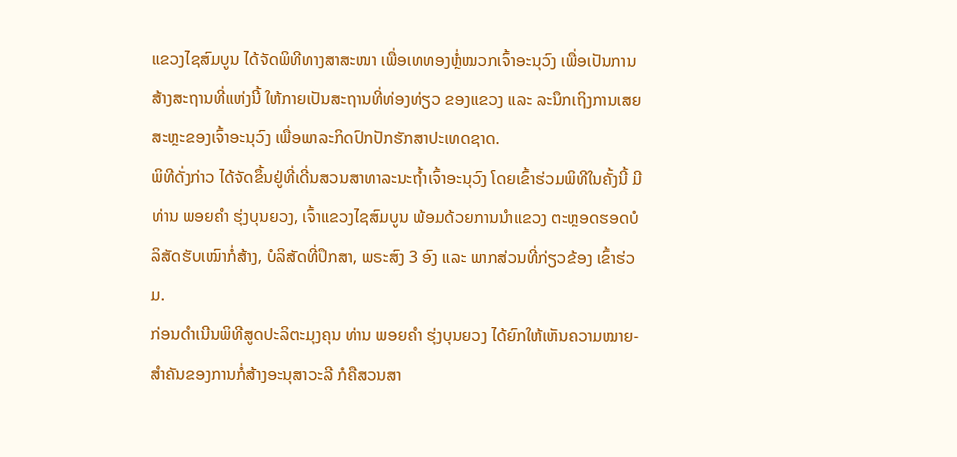ແຂວງໄຊສົມບູນ ໄດ້ຈັດພິທີທາງສາສະໜາ ເພື່ອເທທອງຫຼໍ່ໝວກເຈົ້າອະນຸວົງ ເພື່ອເປັນການສ້າງສະຖານທີ່ແຫ່ງນີ້ ໃຫ້ກາຍເປັນສະຖານທີ່ທ່ອງທ່ຽວ ຂອງແຂວງ ແລະ ລະນຶກເຖິງການເສຍສະຫຼະຂອງເຈົ້າອະນຸວົງ ເພື່ອພາລະກິດປົກປັກຮັກສາປະເທດຊາດ.
ພິທີດັ່ງກ່າວ ໄດ້ຈັດຂຶ້ນຢູ່ທີ່ເດີ່ນສວນສາທາລະນະຖໍ້າເຈົ້າອະນຸວົງ ໂດຍເຂົ້າຮ່ວມພິທີໃນຄັ້ງນີ້ ມີ ທ່ານ ພອຍຄໍາ ຮຸ່ງບຸນຍວງ, ເຈົ້າແຂວງໄຊສົມບູນ ພ້ອມດ້ວຍການນໍາແຂວງ ຕະຫຼອດຮອດບໍລິສັດຮັບເໝົາກໍ່ສ້າງ, ບໍລິສັດທີ່ປຶກສາ, ພຣະສົງ 3 ອົງ ແລະ ພາກສ່ວນທີ່ກ່ຽວຂ້ອງ ເຂົ້າຮ່ວມ.
ກ່ອນດຳເນີນພິທີສູດປະລິຕະມຸງຄຸນ ທ່ານ ພອຍຄໍາ ຮຸ່ງບຸນຍວງ ໄດ້ຍົກໃຫ້ເຫັນຄວາມໝາຍ-ສໍາຄັນຂອງການກໍ່ສ້າງອະນຸສາວະລີ ກໍຄືສວນສາ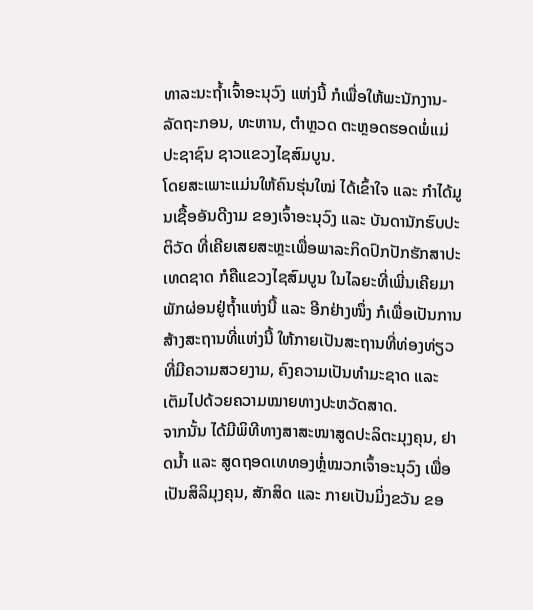ທາລະນະຖໍ້າເຈົ້າອະນຸວົງ ແຫ່ງນີ້ ກໍເພື່ອໃຫ້ພະນັກງານ-ລັດຖະກອນ, ທະຫານ, ຕໍາຫຼວດ ຕະຫຼອດຮອດພໍ່ແມ່ປະຊາຊົນ ຊາວແຂວງໄຊສົມບູນ.
ໂດຍສະເພາະແມ່ນໃຫ້ຄົນຮຸ່ນໃໝ່ ໄດ້ເຂົ້າໃຈ ແລະ ກໍາໄດ້ມູນເຊື້ອອັນດີງາມ ຂອງເຈົ້າອະນຸວົງ ແລະ ບັນດານັກຮົບປະຕິວັດ ທີ່ເຄີຍເສຍສະຫຼະເພື່ອພາລະກິດປົກປັກຮັກສາປະເທດຊາດ ກໍຄືແຂວງໄຊສົມບູນ ໃນໄລຍະທີ່ເພີ່ນເຄີຍມາພັກຜ່ອນຢູ່ຖໍ້າແຫ່ງນີ້ ແລະ ອີກຢ່າງໜຶ່ງ ກໍເພື່ອເປັນການສ້າງສະຖານທີ່ແຫ່ງນີ້ ໃຫ້ກາຍເປັນສະຖານທີ່ທ່ອງທ່ຽວ ທີ່ມີຄວາມສວຍງາມ, ຄົງຄວາມເປັນທໍາມະຊາດ ແລະ ເຕັມໄປດ້ວຍຄວາມໝາຍທາງປະຫວັດສາດ.
ຈາກນັ້ນ ໄດ້ມີພິທີທາງສາສະໜາສູດປະລິຕະມຸງຄຸນ, ຢາດນໍ້າ ແລະ ສູດຖອດເທທອງຫຼໍ່ໝວກເຈົ້າອະນຸວົງ ເພື່ອເປັນສິລິມຸງຄຸນ, ສັກສິດ ແລະ ກາຍເປັນມິ່ງຂວັນ ຂອ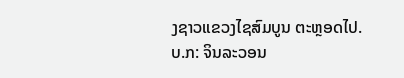ງຊາວແຂວງໄຊສົມບູນ ຕະຫຼອດໄປ.
ບ.ກ: ຈິນລະວອນ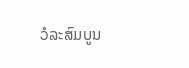ວໍລະສົມບູນ